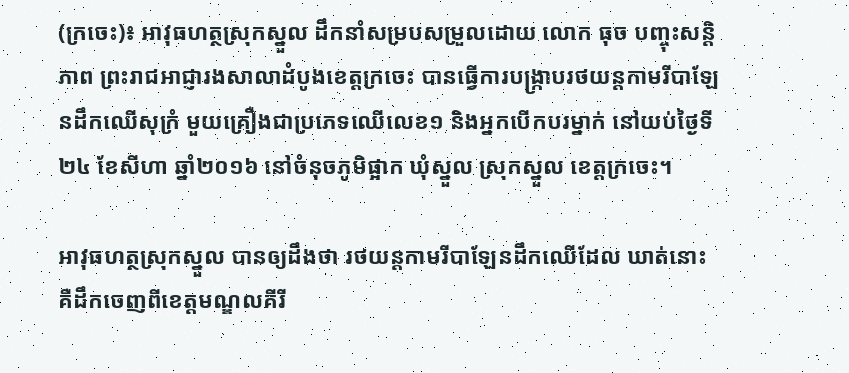(ក្រចេះ)៖ អាវុធហត្ថស្រុកស្នួល ដឹកនាំសម្របសម្រួលដោយ លោក ធុច បញ្ចុះសន្តិភាព ព្រះរាជអាជ្ញារងសាលាដំបូងខេត្តក្រចេះ បានធ្វើការបង្ក្រាបរថយន្ដកាមរីបាឡែនដឹកឈើសុក្រំ មួយគ្រឿងជាប្រភេទឈើលេខ១ និងអ្នកបើកបរម្នាក់ នៅយប់ថ្ងៃទី២៤ ខែសីហា ឆ្នាំ២០១៦ នៅចំនុចភូមិផ្អាក ឃុំស្នួល ស្រុកស្នួល ខេត្តក្រចេះ។

អាវុធហត្ថស្រុកស្នួល បានឲ្យដឹងថា រថយន្ដកាមរីបាឡែនដឹកឈើដែល ឃាត់នោះ គឺដឹកចេញពីខេត្តមណ្ឌលគីរី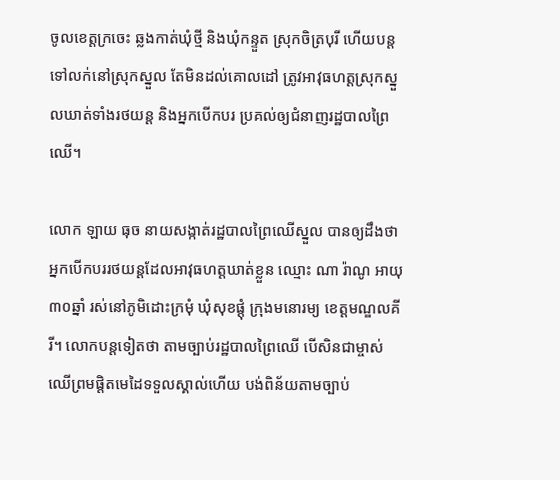ចូលខេត្តក្រចេះ ឆ្លងកាត់ឃុំថ្មី និងឃុំកន្ទួត ស្រុកចិត្របុរី ហើយបន្ដទៅលក់នៅស្រុកស្នួល តែមិនដល់គោលដៅ ត្រូវអាវុធហត្តស្រុកស្នួលឃាត់ទាំងរថយន្ដ និងអ្នកបើកបរ ប្រគល់ឲ្យជំនាញរដ្ឋបាលព្រៃឈើ។

លោក ឡាយ ធុច នាយសង្កាត់រដ្ឋបាលព្រៃឈើស្នួល បានឲ្យដឹងថា អ្នកបើកបររថយន្ដដែលអាវុធហត្តឃាត់ខ្លួន ឈ្មោះ ណា រ៉ាណូ អាយុ៣០ឆ្នាំ រស់នៅភូមិដោះក្រមុំ ឃុំសុខផ្ដុំ ក្រុងមនោរម្យ ខេត្តមណ្ឌលគីរី។ លោកបន្ដទៀតថា តាមច្បាប់រដ្ឋបាលព្រៃឈើ បើសិនជាម្ចាស់ឈើព្រមផ្ដិតមេដៃទទួលស្គាល់ហើយ បង់ពិន័យតាមច្បាប់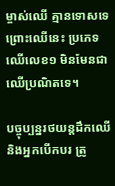ម្ចាស់ឈើ គ្មានទោសទេព្រោះឈើនេះ ប្រភេទឈើលេខ១ មិនមែនជាឈើប្រណិតទេ។

បច្ចុប្បន្នរថយន្ដដឹកឈើ និងអ្នកបើកបរ ត្រូ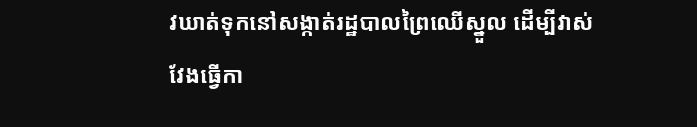វឃាត់ទុកនៅសង្កាត់រដ្ឋបាលព្រៃឈើស្នួល ដើម្បីវាស់វែងធ្វើកា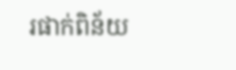រផាក់ពិន័យ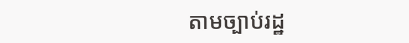តាមច្បាប់រដ្ឋ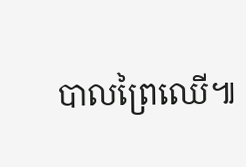បាលព្រៃឈើ៕